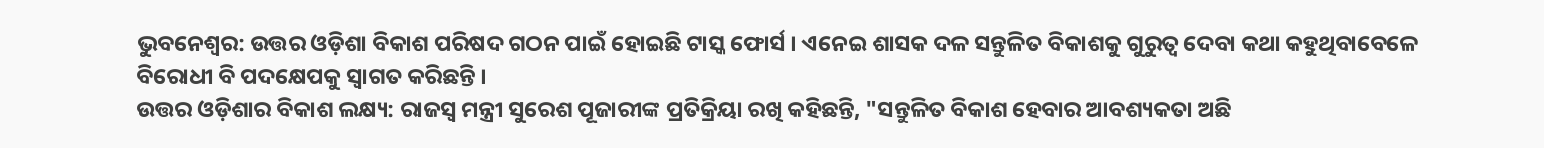ଭୁବନେଶ୍ବର: ଉତ୍ତର ଓଡ଼ିଶା ବିକାଶ ପରିଷଦ ଗଠନ ପାଇଁ ହୋଇଛି ଟାସ୍କ ଫୋର୍ସ । ଏନେଇ ଶାସକ ଦଳ ସନ୍ତୁଳିତ ବିକାଶକୁ ଗୁରୁତ୍ବ ଦେବା କଥା କହୁଥିବାବେଳେ ବିରୋଧୀ ବି ପଦକ୍ଷେପକୁ ସ୍ବାଗତ କରିଛନ୍ତି ।
ଉତ୍ତର ଓଡ଼ିଶାର ବିକାଶ ଲକ୍ଷ୍ୟ: ରାଜସ୍ବ ମନ୍ତ୍ରୀ ସୁରେଶ ପୂଜାରୀଙ୍କ ପ୍ରତିକ୍ରିୟା ରଖି କହିଛନ୍ତି, "ସନ୍ତୁଳିତ ବିକାଶ ହେବାର ଆବଶ୍ୟକତା ଅଛି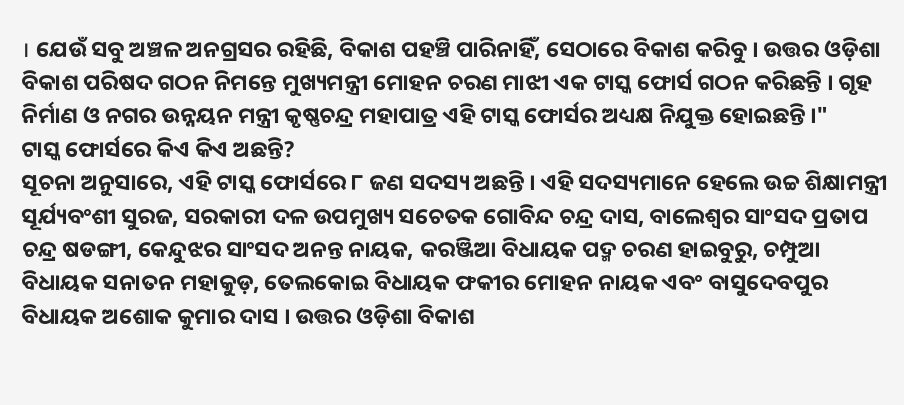। ଯେଉଁ ସବୁ ଅଞ୍ଚଳ ଅନଗ୍ରସର ରହିଛି, ବିକାଶ ପହଞ୍ଚି ପାରିନାହିଁ, ସେଠାରେ ବିକାଶ କରିବୁ । ଉତ୍ତର ଓଡ଼ିଶା ବିକାଶ ପରିଷଦ ଗଠନ ନିମନ୍ତେ ମୁଖ୍ୟମନ୍ତ୍ରୀ ମୋହନ ଚରଣ ମାଝୀ ଏକ ଟାସ୍କ ଫୋର୍ସ ଗଠନ କରିଛନ୍ତି । ଗୃହ ନିର୍ମାଣ ଓ ନଗର ଉନ୍ନୟନ ମନ୍ତ୍ରୀ କୃଷ୍ଣଚନ୍ଦ୍ର ମହାପାତ୍ର ଏହି ଟାସ୍କ ଫୋର୍ସର ଅଧ୍ୟକ୍ଷ ନିଯୁକ୍ତ ହୋଇଛନ୍ତି ।"
ଟାସ୍କ ଫୋର୍ସରେ କିଏ କିଏ ଅଛନ୍ତି?
ସୂଚନା ଅନୁସାରେ, ଏହି ଟାସ୍କ ଫୋର୍ସରେ ୮ ଜଣ ସଦସ୍ୟ ଅଛନ୍ତି । ଏହି ସଦସ୍ୟମାନେ ହେଲେ ଉଚ୍ଚ ଶିକ୍ଷାମନ୍ତ୍ରୀ ସୂର୍ଯ୍ୟବଂଶୀ ସୁରଜ, ସରକାରୀ ଦଳ ଉପମୁଖ୍ୟ ସଚେତକ ଗୋବିନ୍ଦ ଚନ୍ଦ୍ର ଦାସ, ବାଲେଶ୍ଵର ସାଂସଦ ପ୍ରତାପ ଚନ୍ଦ୍ର ଷଡଙ୍ଗୀ, କେନ୍ଦୁଝର ସାଂସଦ ଅନନ୍ତ ନାୟକ, କରଞ୍ଜିଆ ବିଧାୟକ ପଦ୍ମ ଚରଣ ହାଇବୁରୁ, ଚମ୍ପୁଆ ବିଧାୟକ ସନାତନ ମହାକୁଡ଼, ତେଲକୋଇ ବିଧାୟକ ଫକୀର ମୋହନ ନାୟକ ଏବଂ ବାସୁଦେବପୁର ବିଧାୟକ ଅଶୋକ କୁମାର ଦାସ । ଉତ୍ତର ଓଡ଼ିଶା ବିକାଶ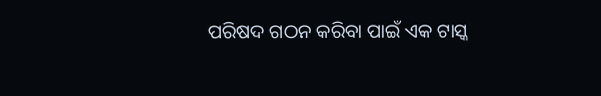ପରିଷଦ ଗଠନ କରିବା ପାଇଁ ଏକ ଟାସ୍କ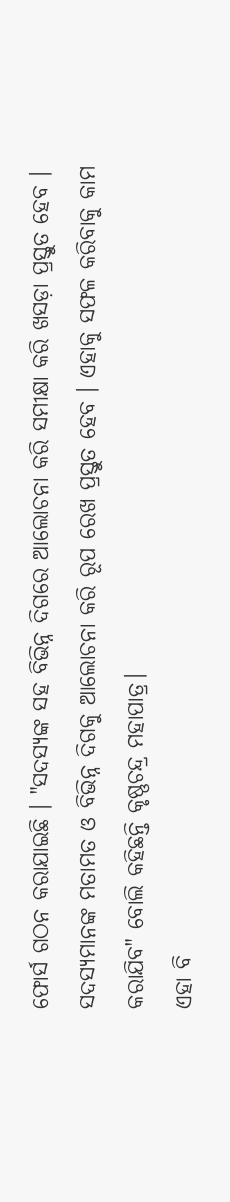ଫୋର୍ସ ଗଠନ କରାଯାଇଛି । "ସଦସ୍ୟଙ୍କ ସହ ବିଭିନ୍ନ ଦିଗରେ ଆଲୋଚନା କରି ସମୀକ୍ଷା କରି ଖସଡ଼ା ପ୍ରସ୍ତୁତ ହେବ । ସଦସ୍ୟମାନଙ୍କ ମତାମତ ଓ ବିଭିନ୍ନ ଦିଗକୁ ଆଲୋଚନା କରି ରୂପ ରେଖ ପ୍ରସ୍ତୁତ ହେବ । ଏହାକୁ ସଫଳ କରିବାକୁ କାମ କରାଯିବ" ବୋଲି କହିଛନ୍ତି କୃଷ୍ଣଚନ୍ଦ୍ର ମହାପାତ୍ର।
ଏହା ବି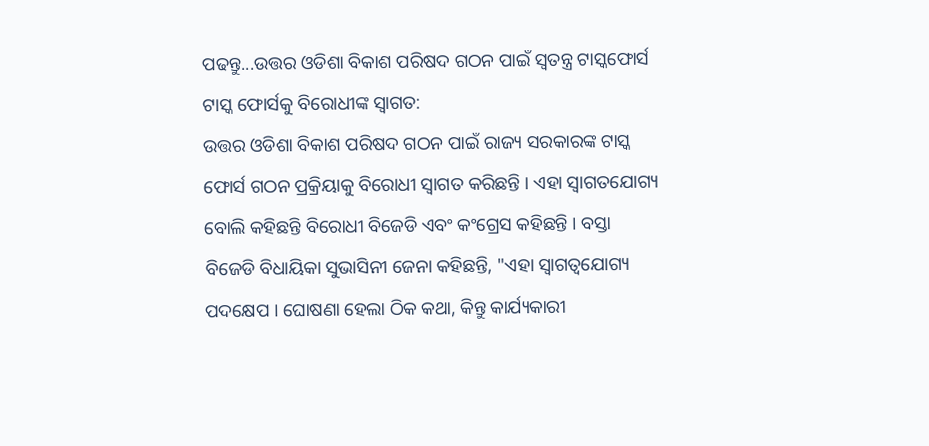ପଢନ୍ତୁ...ଉତ୍ତର ଓଡିଶା ବିକାଶ ପରିଷଦ ଗଠନ ପାଇଁ ସ୍ୱତନ୍ତ୍ର ଟାସ୍କଫୋର୍ସ
ଟାସ୍କ ଫୋର୍ସକୁ ବିରୋଧୀଙ୍କ ସ୍ବାଗତ:
ଉତ୍ତର ଓଡିଶା ବିକାଶ ପରିଷଦ ଗଠନ ପାଇଁ ରାଜ୍ୟ ସରକାରଙ୍କ ଟାସ୍କ ଫୋର୍ସ ଗଠନ ପ୍ରକ୍ରିୟାକୁ ବିରୋଧୀ ସ୍ୱାଗତ କରିଛନ୍ତି । ଏହା ସ୍ୱାଗତଯୋଗ୍ୟ ବୋଲି କହିଛନ୍ତି ବିରୋଧୀ ବିଜେଡି ଏବଂ କଂଗ୍ରେସ କହିଛନ୍ତି । ବସ୍ତା ବିଜେଡି ବିଧାୟିକା ସୁଭାସିନୀ ଜେନା କହିଛନ୍ତି, "ଏହା ସ୍ବାଗତ୍ବଯୋଗ୍ୟ ପଦକ୍ଷେପ । ଘୋଷଣା ହେଲା ଠିକ କଥା, କିନ୍ତୁ କାର୍ଯ୍ୟକାରୀ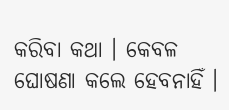କରିବା କଥା । କେବଳ ଘୋଷଣା କଲେ ହେବନାହିଁ ।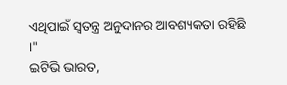ଏଥିପାଇଁ ସ୍ୱତନ୍ତ୍ର ଅନୁଦାନର ଆବଶ୍ୟକତା ରହିଛି ।"
ଇଟିଭି ଭାରତ,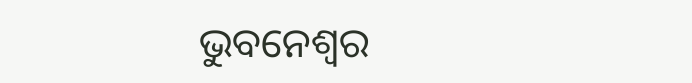ଭୁବନେଶ୍ବର